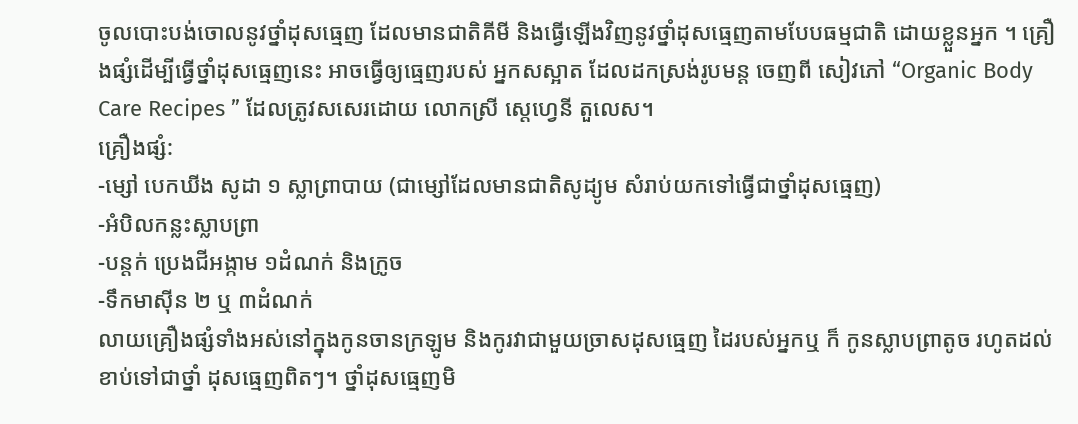ចូលបោះបង់ចោលនូវថ្នាំដុសធ្មេញ ដែលមានជាតិគីមី និងធ្វើឡើងវិញនូវថ្នាំដុសធ្មេញតាមបែបធម្មជាតិ ដោយខ្លួនអ្នក ។ គ្រឿងផ្សំដើម្បីធ្វើថ្នាំដុសធ្មេញនេះ អាចធ្វើឲ្យធ្មេញរបស់ អ្នកសស្អាត ដែលដកស្រង់រូបមន្ត ចេញពី សៀវភៅ “Organic Body Care Recipes ” ដែលត្រូវសសេរដោយ លោកស្រី ស្តេហ្វេនី តួលេស។
គ្រឿងផ្សំ:
-ម្សៅ បេកឃីង សូដា ១ ស្លាព្រាបាយ (ជាម្សៅដែលមានជាតិសូដ្យូម សំរាប់យកទៅធ្វើជាថ្នាំដុសធ្មេញ)
-អំបិលកន្លះស្លាបព្រា
-បន្តក់ ប្រេងជីអង្កាម ១ដំណក់ និងក្រូច
-ទឹកមាស៊ីន ២ ឬ ៣ដំណក់
លាយគ្រឿងផ្សំទាំងអស់នៅក្នុងកូនចានក្រឡូម និងកូរវាជាមួយច្រាសដុសធ្មេញ ដៃរបស់អ្នកឬ ក៏ កូនស្លាបព្រាតូច រហូតដល់ខាប់ទៅជាថ្នាំ ដុសធ្មេញពិតៗ។ ថ្នាំដុសធ្មេញមិ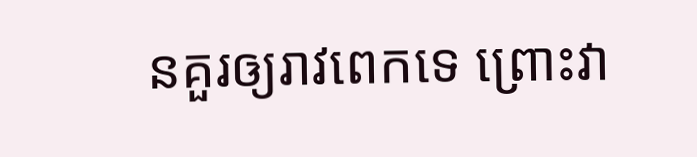នគួរឲ្យរាវពេកទេ ព្រោះវា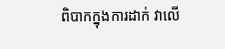ពិបាកក្នុងការដាក់ វាលើ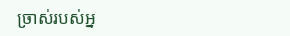ច្រាស់របស់អ្ន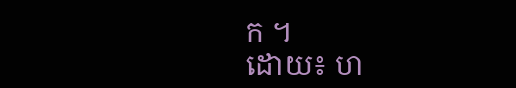ក ។
ដោយ៖ ហ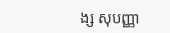ង្ស សុបញ្ញា